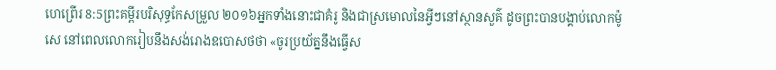ហេព្រើរ 8:5ព្រះគម្ពីរបរិសុទ្ធកែសម្រួល ២០១៦អ្នកទាំងនោះជាគំរូ និងជាស្រមោលនៃអ្វីៗនៅស្ថានសួគ៌ ដូចព្រះបានបង្គាប់លោកម៉ូសេ នៅពេលលោករៀបនឹងសង់រោងឧបោសថថា «ចូរប្រយ័ត្ននឹងធ្វើស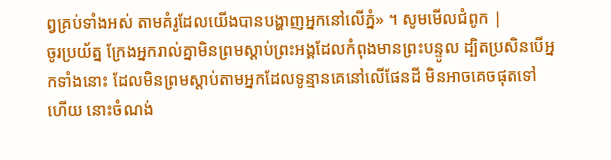ព្វគ្រប់ទាំងអស់ តាមគំរូដែលយើងបានបង្ហាញអ្នកនៅលើភ្នំ» ។ សូមមើលជំពូក |
ចូរប្រយ័ត្ន ក្រែងអ្នករាល់គ្នាមិនព្រមស្ដាប់ព្រះអង្គដែលកំពុងមានព្រះបន្ទូល ដ្បិតប្រសិនបើអ្នកទាំងនោះ ដែលមិនព្រមស្តាប់តាមអ្នកដែលទូន្មានគេនៅលើផែនដី មិនអាចគេចផុតទៅហើយ នោះចំណង់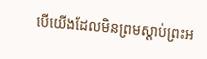បើយើងដែលមិនព្រមស្ដាប់ព្រះអ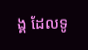ង្គ ដែលទូ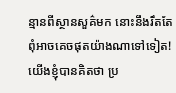ន្មានពីស្ថានសួគ៌មក នោះនឹងរឹតតែពុំអាចគេចផុតយ៉ាងណាទៅទៀត!
យើងខ្ញុំបានគិតថា ប្រ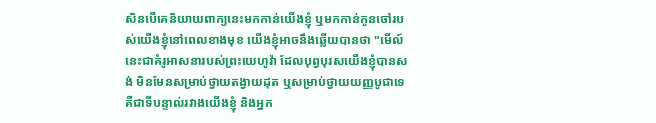សិនបើគេនិយាយពាក្យនេះមកកាន់យើងខ្ញុំ ឬមកកាន់កូនចៅរបស់យើងខ្ញុំនៅពេលខាងមុខ យើងខ្ញុំអាចនឹងឆ្លើយបានថា "មើល៍ នេះជាគំរូអាសនារបស់ព្រះយេហូវ៉ា ដែលបុព្វបុរសយើងខ្ញុំបានសង់ មិនមែនសម្រាប់ថ្វាយតង្វាយដុត ឬសម្រាប់ថ្វាយយញ្ញបូជាទេ គឺជាទីបន្ទាល់រវាងយើងខ្ញុំ និងអ្នក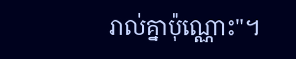រាល់គ្នាប៉ុណ្ណោះ"។